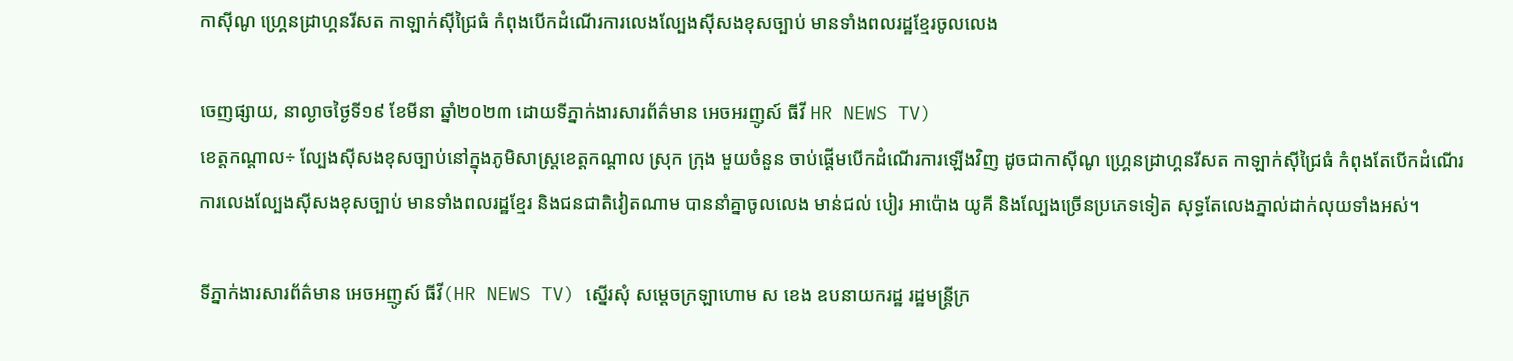កាស៊ីណូ ហ្រ្គេនដ្រាហ្គនរីសត កាឡាក់ស៊ីជ្រៃធំ កំពុងបើកដំណើរការលេងល្បែងស៊ីសងខុសច្បាប់ មានទាំងពលរដ្ឋខ្មែរចូលលេង

ចេញផ្សាយ, នាល្ងាចថ្ងៃទី១៩ ខែមីនា ឆ្នាំ២០២៣ ដោយទីភ្នាក់ងារសារព័ត៌មាន អេចអរញូស៍ ធីវី HR NEWS TV)
ខេត្តកណ្តាល÷ ល្បែងស៊ីសងខុសច្បាប់នៅក្នុងភូមិសាស្រ្តខេត្តកណ្តាល ស្រុក ក្រុង មួយចំនួន ចាប់ផ្តើមបើកដំណើរការឡើងវិញ ដូចជាកាស៊ីណូ ហ្រ្គេនដ្រាហ្គនរីសត កាឡាក់ស៊ីជ្រៃធំ កំពុងតែបើកដំណើរការលេងល្បែងស៊ីសងខុសច្បាប់ មានទាំងពលរដ្ឋខ្មែរ និងជនជាតិវៀតណាម បាននាំគ្នាចូលលេង មាន់ជល់ បៀរ អាប៉ោង យូគី និងល្បែងច្រើនប្រភេទទៀត សុទ្ធតែលេងភ្នាល់ដាក់លុយទាំងអស់។

ទីភ្នាក់ងារសារព័ត៌មាន អេចអញូស៍ ធីវី(HR NEWS TV) ស្នើរសុំ សម្តេចក្រឡាហោម ស ខេង ឧបនាយករដ្ឋ រដ្ឋមន្រ្តីក្រ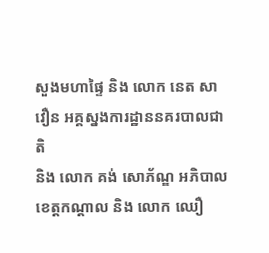សួងមហាផ្ទៃ និង លោក នេត សាវឿន អគ្គស្នងការដ្ឋាននគរបាលជាតិ
និង លោក គង់ សោភ័ណ្ឌ អភិបាលខេត្តកណ្តាល និង លោក ឈឿ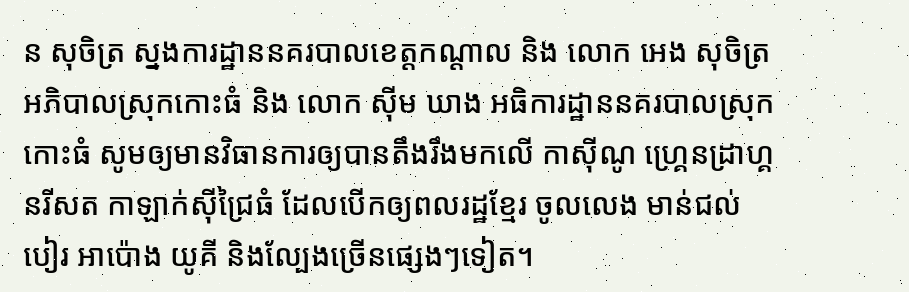ន សុចិត្រ ស្នងការដ្ឋាននគរបាលខេត្តកណ្តាល និង លោក អេង សុចិត្រ អភិបាលស្រុកកោះធំ និង លោក ស៊ីម ឃាង អធិការដ្ឋាននគរបាលស្រុកកោះធំ សូមឲ្យមានវិធានការឲ្យបានតឹងរឹងមកលើ កាស៊ីណូ ហ្រ្គេនដ្រាហ្គនរីសត កាឡាក់ស៊ីជ្រៃធំ ដែលបើកឲ្យពលរដ្ឋខ្មែរ ចូលលេង មាន់ជល់ បៀរ អាប៉ោង យូគី និងល្បែងច្រើនផ្សេងៗទៀត។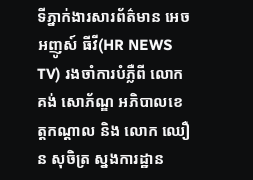ទីភ្នាក់ងារសារព័ត៌មាន អេចអញូស៍ ធីវី(HR NEWS TV) រងចាំការបំភ្លឺពី លោក គង់ សោភ័ណ្ឌ អភិបាលខេត្តកណ្តាល និង លោក ឈឿន សុចិត្រ ស្នងការដ្ឋាន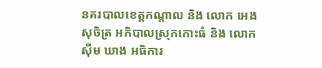នគរបាលខេត្តកណ្តាល និង លោក អេង សុចិត្រ អភិបាលស្រុកកោះធំ និង លោក ស៊ីម ឃាង អធិការ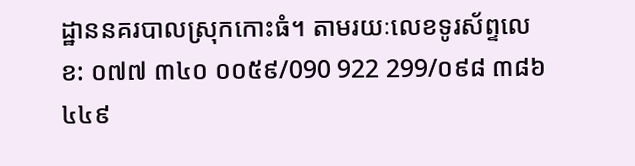ដ្ឋាននគរបាលស្រុកកោះធំ។ តាមរយៈលេខទូរស័ព្ទលេខ: ០៧៧ ៣៤០ ០០៥៩/090 922 299/០៩៨ ៣៨៦ ៤៤៩